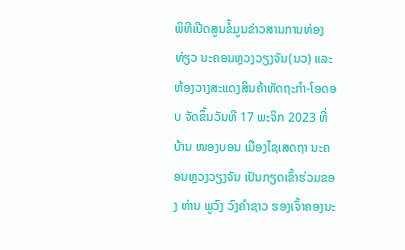ພິທີເປີດສູນຂໍ້ມູນຂ່າວສານການທ່ອງທ່ຽວ ນະຄອນຫຼວງວຽງຈັນ(ນວ) ແລະ ຫ້ອງວາງສະແດງສິນຄ້າຫັດຖະກຳ-ໂອດອບ ຈັດຂຶ້ນວັນທີ 17 ພະຈິກ 2023 ທີ່ ບ້ານ ໜອງບອນ ເມືອງໄຊເສດຖາ ນະຄອນຫຼວງວຽງຈັນ ເປັນກຽດເຂົ້າຮ່ວມຂອງ ທ່ານ ພູວົງ ວົງຄຳຊາວ ຮອງເຈົ້າຄອງນະ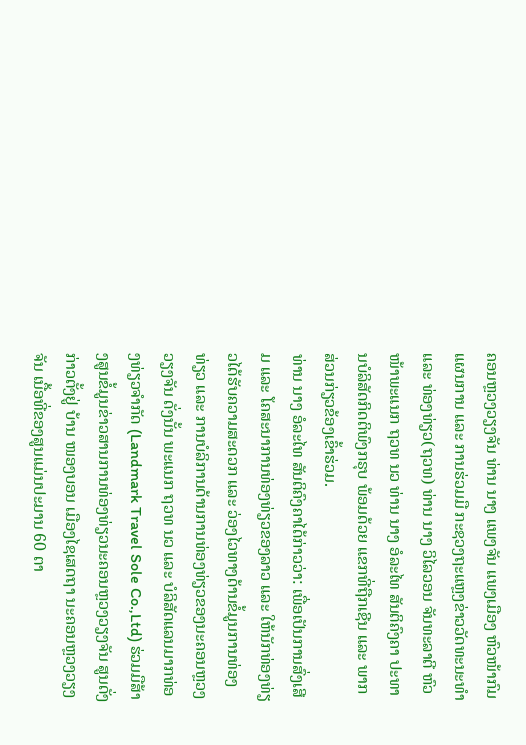ຄອນຫຼວງວຽງຈັນ ທ່ານ ນາງ ແພງຈັນ ແພງເມືອງ ຫົວໜ້າກົມແຜນການ ແລະ ການຮ່ວມມື ກະຊວງຖະແຫຼງຂ່າວວັດທະນະທຳ ແລະ ທ່ອງທ່ຽວ(ຖວທ) ທ່ານ ນາງ ວິໄລວອນ ຈັນທະລາຕີ ຫົວໜ້າພະແນກ ຖວທ ນວ ທ່ານ ນາງ ອໍລະໄທ ສັນຕິຄົງຄາ ປະທານບໍລິສັດກິດຕິພົງກຣຸບ ພ້ອມດ້ວຍ ແຂກທີ່ຖືກເຊີນ ແລະ ພາກສ່ວນກ່ຽວຂ້ອງເຂົ້າຮ່ວມ.
ທ່ານ ນາງ ອໍລະໄທ ສັນຕິຄົງຄາໄດ້ກ່າວວ່າ: ເພື່ອເປັນການສົ່ງເສີມ ແລະ ໂຄສະນາການທ່ອງທ່ຽວຂອງລາວ ແລະ ໃຫ້ນັກທ່ອງທ່ຽວໄດ້ຮັບຄວາມສະດວກ ແລະ ວ່ອງໄວທາງດ້ານຂໍ້ມູນການທ່ອງທ່ຽວ ແລະ ການບໍລິການດ້ານການທ່ອງທ່ຽວຂອງນະຄອນຫຼວງວຽງຈັນ ດັ່ງນັ້ນ ພະແນກ ຖວທ ນວ ແລະ ບໍລິສັດແລນມາກທ່ອງທ່ຽວຈຳກັດ (Landmark Travel Sole Co.,Ltd) ຮ່ວມມືສ້າງສູນຂໍ້ມູນຂ່າວສານການທ່ອງທ່ຽວນະຄອນຫຼວງວຽງຈັນ ສູນດັ່ງກ່າວຕັ້ງຢູ່ ບ້ານ ໜອງບອນ ເມືອງໄຊເສດຖາ ນະຄອນຫຼວງວຽງຈັນ ເນື້ອທີ່ຂອງສູນແມ່ນປະມານ 60 ຕາ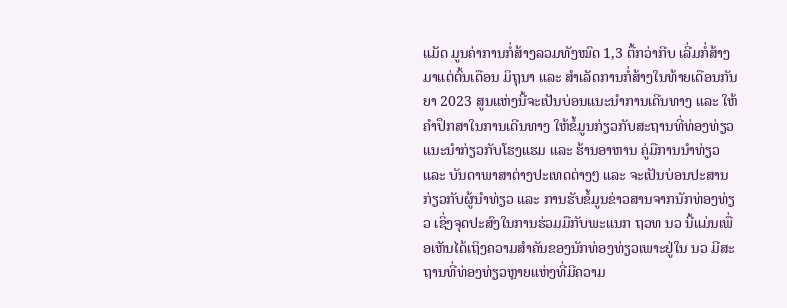ແມັດ ມູນຄ່າການກໍ່ສ້າງລວມທັງໝົດ 1,3 ຕື້ກວ່າກີບ ເລີ່ມກໍ່ສ້າງມາແຕ່ຕົ້ນເດືອນ ມິຖຸນາ ແລະ ສຳເລັດການກໍ່ສ້າງໃນທ້າຍເດືອນກັນຍາ 2023 ສູນແຫ່ງນີ້ຈະເປັນບ່ອນແນະນຳການເດີນທາງ ແລະ ໃຫ້ຄຳປຶກສາໃນການເດີນທາງ ໃຫ້ຂໍ້ມູນກ່ຽວກັບສະຖານທີ່ທ່ອງທ່ຽວ ແນະນຳກ່ຽວກັບໂຮງແຮມ ແລະ ຮ້ານອາຫານ ຄູ່ມືການນຳທ່ຽວ ແລະ ບັນດາພາສາຕ່າງປະເທດຕ່າງໆ ແລະ ຈະເປັນບ່ອນປະສານກ່ຽວກັບຜູ້ນຳທ່ຽວ ແລະ ການຮັບຂໍ້ມູນຂ່າວສານຈາກນັກທ່ອງທ່ຽວ ເຊິ່ງຈຸດປະສົງໃນການຮ່ວມມືກັບພະແນກ ຖວທ ນວ ນີ້ແມ່ນເພື່ອເຫັນໄດ້ເຖິງຄວາມສຳຄັນຂອງນັກທ່ອງທ່ຽວເພາະຢູ່ໃນ ນວ ມີສະຖານທີ່ທ່ອງທ່ຽວຫຼາຍແຫ່ງທີ່ມີຄວາມ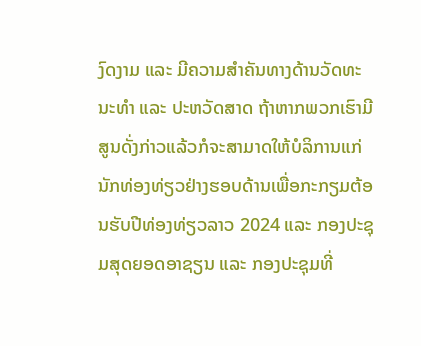ງົດງາມ ແລະ ມີຄວາມສຳຄັນທາງດ້ານວັດທະນະທຳ ແລະ ປະຫວັດສາດ ຖ້າຫາກພວກເຮົາມີສູນດັ່ງກ່າວແລ້ວກໍຈະສາມາດໃຫ້ບໍລິການແກ່ນັກທ່ອງທ່ຽວຢ່າງຮອບດ້ານເພື່ອກະກຽມຕ້ອນຮັບປີທ່ອງທ່ຽວລາວ 2024 ແລະ ກອງປະຊຸມສຸດຍອດອາຊຽນ ແລະ ກອງປະຊຸມທີ່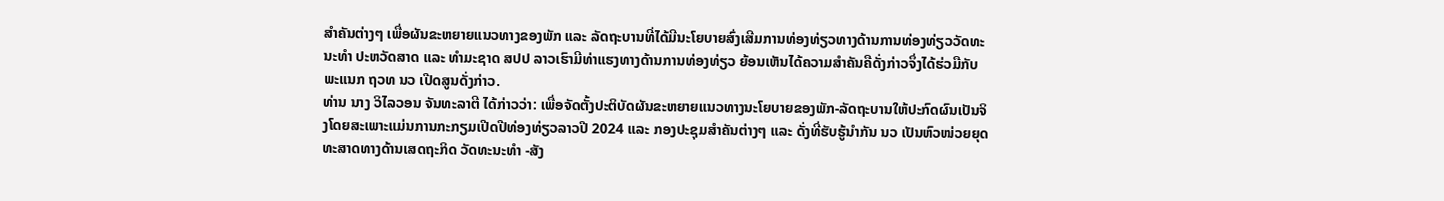ສຳຄັນຕ່າງໆ ເພື່ອຜັນຂະຫຍາຍແນວທາງຂອງພັກ ແລະ ລັດຖະບານທີ່ໄດ້ມີນະໂຍບາຍສົ່ງເສີມການທ່ອງທ່ຽວທາງດ້ານການທ່ອງທ່ຽວວັດທະນະທຳ ປະຫວັດສາດ ແລະ ທຳມະຊາດ ສປປ ລາວເຮົາມີທ່າແຮງທາງດ້ານການທ່ອງທ່ຽວ ຍ້ອນເຫັນໄດ້ຄວາມສຳຄັນຄືດັ່ງກ່າວຈຶ່ງໄດ້ຮ່ວມືກັບ ພະແນກ ຖວທ ນວ ເປີດສູນດັ່ງກ່າວ.
ທ່ານ ນາງ ວິໄລວອນ ຈັນທະລາຕີ ໄດ້ກ່າວວ່າ: ເພື່ອຈັດຕັ້ງປະຕິບັດຜັນຂະຫຍາຍແນວທາງນະໂຍບາຍຂອງພັກ-ລັດຖະບານໃຫ້ປະກົດຜົນເປັນຈິງໂດຍສະເພາະແມ່ນການກະກຽມເປີດປີທ່ອງທ່ຽວລາວປີ 2024 ແລະ ກອງປະຊຸມສຳຄັນຕ່າງໆ ແລະ ດັ່ງທີ່ຮັບຮູ້ນຳກັນ ນວ ເປັນຫົວໜ່ວຍຍຸດທະສາດທາງດ້ານເສດຖະກິດ ວັດທະນະທຳ -ສັງ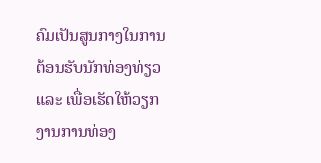ຄົມເປັນສູນກາງໃນການຕ້ອນຮັບນັກທ່ອງທ່ຽວ ແລະ ເພື່ອເຮັດໃຫ້ວຽກງານການທ່ອງ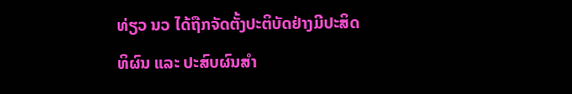ທ່ຽວ ນວ ໄດ້ຖືກຈັດຕັ້ງປະຕິບັດຢ່າງມີປະສິດທິຜົນ ແລະ ປະສົບຜົນສຳ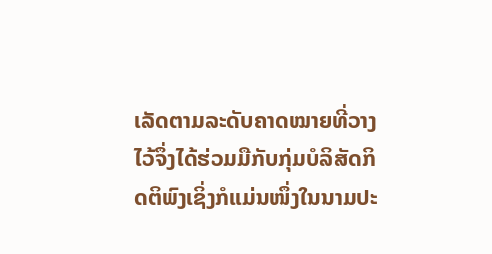ເລັດຕາມລະດັບຄາດໝາຍທີ່ວາງໄວ້ຈຶ່ງໄດ້ຮ່ວມມືກັບກຸ່ມບໍລິສັດກິດຕິພົງເຊິ່ງກໍແມ່ນໜຶ່ງໃນນາມປະ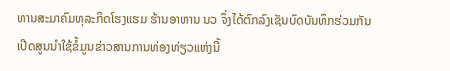ທານສະມາຄົມທຸລະກິດໂຮງແຮມ ຮ້ານອາຫານ ນວ ຈຶ່ງໄດ້ຕົກລົງເຊັນບົດບັນທຶກຮ່ວມກັນເປີດສູນນຳໃຊ້ຂໍ້ມູນຂ່າວສານການທ່ອງທ່ຽວແຫ່ງນີ້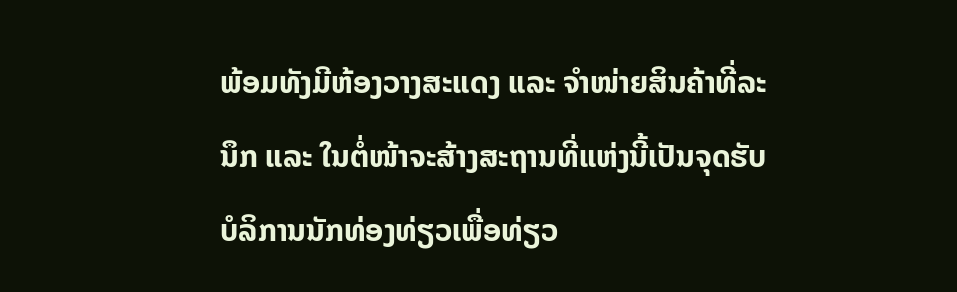ພ້ອມທັງມີຫ້ອງວາງສະແດງ ແລະ ຈຳໜ່າຍສິນຄ້າທີ່ລະນຶກ ແລະ ໃນຕໍ່ໜ້າຈະສ້າງສະຖານທີ່ແຫ່ງນີ້ເປັນຈຸດຮັບບໍລິການນັກທ່ອງທ່ຽວເພື່ອທ່ຽວ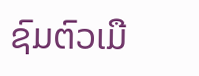ຊົມຕົວເມື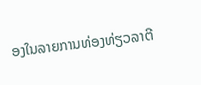ອງໃນລາຍການທ່ອງທ່ຽວລາຕີ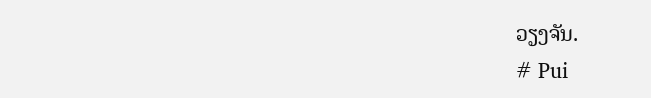ວຽງຈັນ.
# Pui